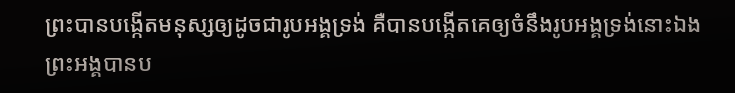ព្រះបានបង្កើតមនុស្សឲ្យដូចជារូបអង្គទ្រង់ គឺបានបង្កើតគេឲ្យចំនឹងរូបអង្គទ្រង់នោះឯង ព្រះអង្គបានប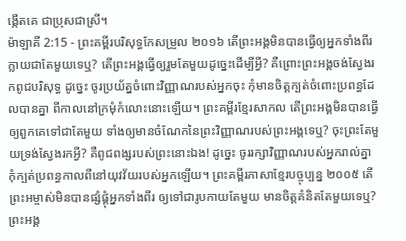ង្កើតគេ ជាប្រុសជាស្រី។
ម៉ាឡាគី 2:15 - ព្រះគម្ពីរបរិសុទ្ធកែសម្រួល ២០១៦ តើព្រះអង្គមិនបានធ្វើឲ្យអ្នកទាំងពីរក្លាយជាតែមួយទេឬ? តើព្រះអង្គធ្វើឲ្យរួមតែមួយដូច្នេះដើម្បីអ្វី? គឺព្រោះព្រះអង្គចង់ស្វែងរកពូជបរិសុទ្ធ ដូច្នេះ ចូរប្រយ័ត្នចំពោះវិញ្ញាណរបស់អ្នកចុះ កុំមានចិត្តក្បត់ចំពោះប្រពន្ធដែលបានគ្នា ពីកាលនៅក្រមុំកំលោះនោះឡើយ។ ព្រះគម្ពីរខ្មែរសាកល តើព្រះអង្គមិនបានធ្វើឲ្យពួកគេទៅជាតែមួយ ទាំងឲ្យមានចំណែកនៃព្រះវិញ្ញាណរបស់ព្រះអង្គទេឬ? ចុះព្រះតែមួយទ្រង់ស្វែងរកអ្វី? គឺពូជពង្សរបស់ព្រះនោះឯង! ដូច្នេះ ចូររក្សាវិញ្ញាណរបស់អ្នករាល់គ្នា កុំក្បត់ប្រពន្ធកាលពីនៅយុវវ័យរបស់អ្នកឡើយ។ ព្រះគម្ពីរភាសាខ្មែរបច្ចុប្បន្ន ២០០៥ តើព្រះអម្ចាស់មិនបានផ្សំផ្គុំអ្នកទាំងពីរ ឲ្យទៅជារូបកាយតែមួយ មានចិត្តគំនិតតែមួយទេឬ? ព្រះអង្គ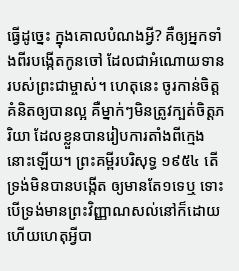ធ្វើដូច្នេះ ក្នុងគោលបំណងអ្វី? គឺឲ្យអ្នកទាំងពីរបង្កើតកូនចៅ ដែលជាអំណោយទានរបស់ព្រះជាម្ចាស់។ ហេតុនេះ ចូរកាន់ចិត្តគំនិតឲ្យបានល្អ គឺម្នាក់ៗមិនត្រូវក្បត់ចិត្តភរិយា ដែលខ្លួនបានរៀបការតាំងពីក្មេងនោះឡើយ។ ព្រះគម្ពីរបរិសុទ្ធ ១៩៥៤ តើទ្រង់មិនបានបង្កើត ឲ្យមានតែ១ទេឬ ទោះបើទ្រង់មានព្រះវិញ្ញាណសល់នៅក៏ដោយ ហើយហេតុអ្វីបា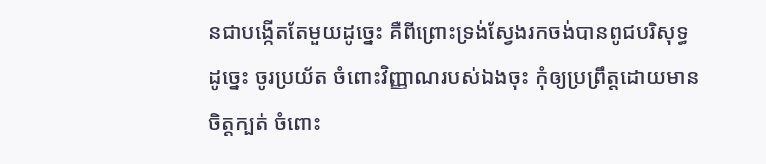នជាបង្កើតតែមួយដូច្នេះ គឺពីព្រោះទ្រង់ស្វែងរកចង់បានពូជបរិសុទ្ធ ដូច្នេះ ចូរប្រយ័ត ចំពោះវិញ្ញាណរបស់ឯងចុះ កុំឲ្យប្រព្រឹត្តដោយមានចិត្តក្បត់ ចំពោះ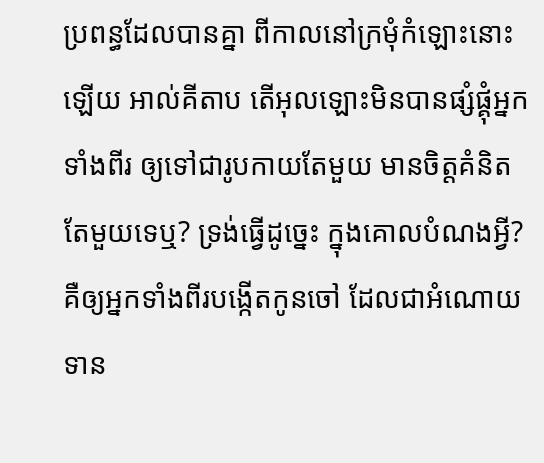ប្រពន្ធដែលបានគ្នា ពីកាលនៅក្រមុំកំឡោះនោះឡើយ អាល់គីតាប តើអុលឡោះមិនបានផ្សំផ្គុំអ្នកទាំងពីរ ឲ្យទៅជារូបកាយតែមួយ មានចិត្តគំនិតតែមួយទេឬ? ទ្រង់ធ្វើដូច្នេះ ក្នុងគោលបំណងអ្វី? គឺឲ្យអ្នកទាំងពីរបង្កើតកូនចៅ ដែលជាអំណោយទាន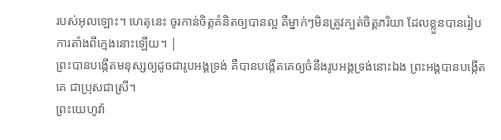របស់អុលឡោះ។ ហេតុនេះ ចូរកាន់ចិត្តគំនិតឲ្យបានល្អ គឺម្នាក់ៗមិនត្រូវក្បត់ចិត្តភរិយា ដែលខ្លួនបានរៀបការតាំងពីក្មេងនោះឡើយ។ |
ព្រះបានបង្កើតមនុស្សឲ្យដូចជារូបអង្គទ្រង់ គឺបានបង្កើតគេឲ្យចំនឹងរូបអង្គទ្រង់នោះឯង ព្រះអង្គបានបង្កើតគេ ជាប្រុសជាស្រី។
ព្រះយេហូវ៉ា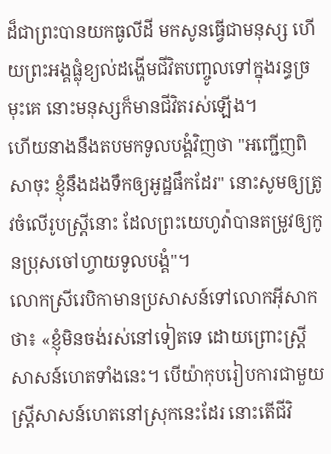ដ៏ជាព្រះបានយកធូលីដី មកសូនធ្វើជាមនុស្ស ហើយព្រះអង្គផ្លុំខ្យល់ដង្ហើមជីវិតបញ្ចូលទៅក្នុងរន្ធច្រមុះគេ នោះមនុស្សក៏មានជីវិតរស់ឡើង។
ហើយនាងនឹងតបមកទូលបង្គំវិញថា "អញ្ជើញពិសាចុះ ខ្ញុំនឹងដងទឹកឲ្យអូដ្ឋផឹកដែរ" នោះសូមឲ្យត្រូវចំលើរូបស្ត្រីនោះ ដែលព្រះយេហូវ៉ាបានតម្រូវឲ្យកូនប្រុសចៅហ្វាយទូលបង្គំ"។
លោកស្រីរេបិកាមានប្រសាសន៍ទៅលោកអ៊ីសាកថា៖ «ខ្ញុំមិនចង់រស់នៅទៀតទេ ដោយព្រោះស្ត្រីសាសន៍ហេតទាំងនេះ។ បើយ៉ាកុបរៀបការជាមួយស្ត្រីសាសន៍ហេតនៅស្រុកនេះដែរ នោះតើជីវិ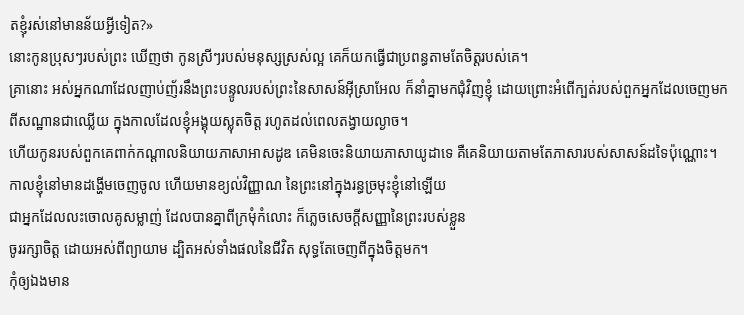តខ្ញុំរស់នៅមានន័យអ្វីទៀត?»
នោះកូនប្រុសៗរបស់ព្រះ ឃើញថា កូនស្រីៗរបស់មនុស្សស្រស់ល្អ គេក៏យកធ្វើជាប្រពន្ធតាមតែចិត្តរបស់គេ។
គ្រានោះ អស់អ្នកណាដែលញាប់ញ័រនឹងព្រះបន្ទូលរបស់ព្រះនៃសាសន៍អ៊ីស្រាអែល ក៏នាំគ្នាមកជុំវិញខ្ញុំ ដោយព្រោះអំពើក្បត់របស់ពួកអ្នកដែលចេញមកពីសណ្ឋានជាឈ្លើយ ក្នុងកាលដែលខ្ញុំអង្គុយស្លុតចិត្ត រហូតដល់ពេលតង្វាយល្ងាច។
ហើយកូនរបស់ពួកគេពាក់កណ្ដាលនិយាយភាសាអាសដូឌ គេមិនចេះនិយាយភាសាយូដាទេ គឺគេនិយាយតាមតែភាសារបស់សាសន៍ដទៃប៉ុណ្ណោះ។
កាលខ្ញុំនៅមានដង្ហើមចេញចូល ហើយមានខ្យល់វិញ្ញាណ នៃព្រះនៅក្នុងរន្ធច្រមុះខ្ញុំនៅឡើយ
ជាអ្នកដែលលះចោលគូសម្លាញ់ ដែលបានគ្នាពីក្រមុំកំលោះ ក៏ភ្លេចសេចក្ដីសញ្ញានៃព្រះរបស់ខ្លួន
ចូររក្សាចិត្ត ដោយអស់ពីព្យាយាម ដ្បិតអស់ទាំងផលនៃជីវិត សុទ្ធតែចេញពីក្នុងចិត្តមក។
កុំឲ្យឯងមាន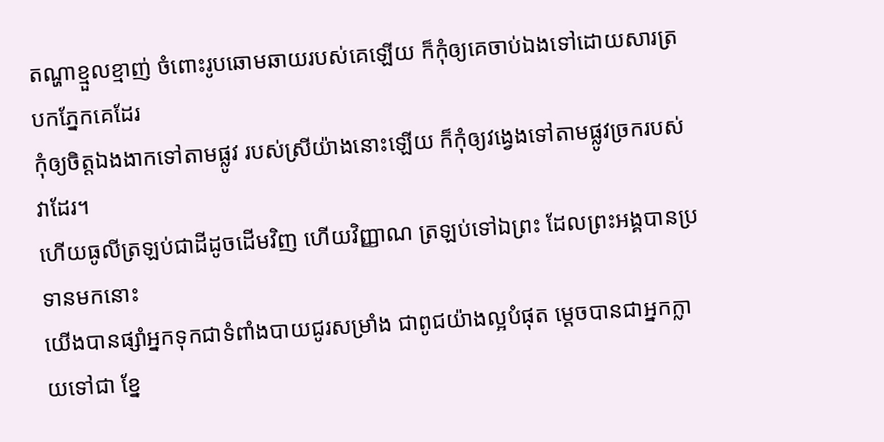តណ្ហាខ្មួលខ្មាញ់ ចំពោះរូបឆោមឆាយរបស់គេឡើយ ក៏កុំឲ្យគេចាប់ឯងទៅដោយសារត្របកភ្នែកគេដែរ
កុំឲ្យចិត្តឯងងាកទៅតាមផ្លូវ របស់ស្រីយ៉ាងនោះឡើយ ក៏កុំឲ្យវង្វេងទៅតាមផ្លូវច្រករបស់វាដែរ។
ហើយធូលីត្រឡប់ជាដីដូចដើមវិញ ហើយវិញ្ញាណ ត្រឡប់ទៅឯព្រះ ដែលព្រះអង្គបានប្រទានមកនោះ
យើងបានផ្សាំអ្នកទុកជាទំពាំងបាយជូរសម្រាំង ជាពូជយ៉ាងល្អបំផុត ម្តេចបានជាអ្នកក្លាយទៅជា ខ្នែ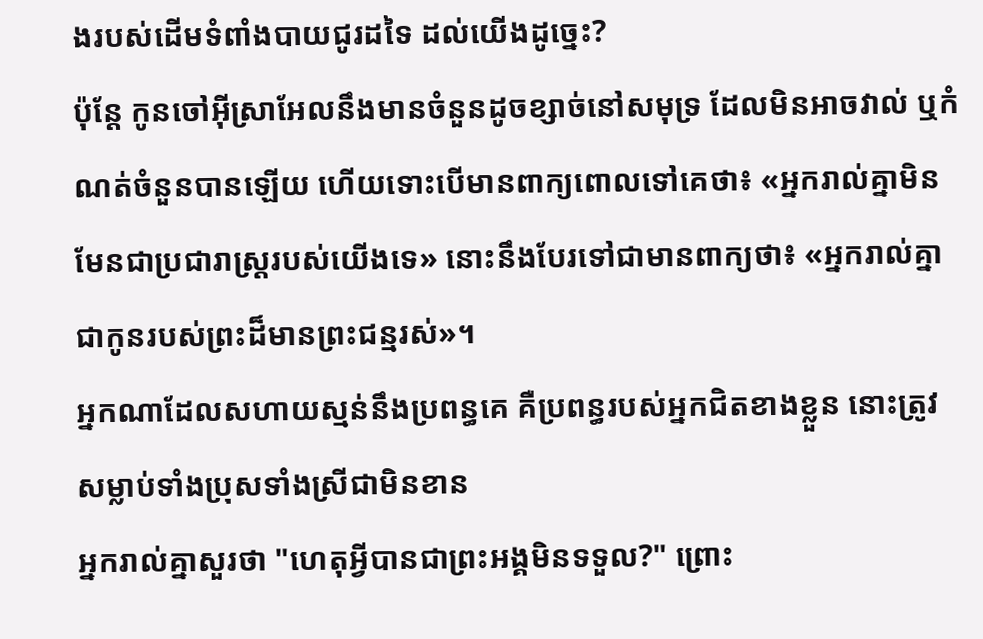ងរបស់ដើមទំពាំងបាយជូរដទៃ ដល់យើងដូច្នេះ?
ប៉ុន្តែ កូនចៅអ៊ីស្រាអែលនឹងមានចំនួនដូចខ្សាច់នៅសមុទ្រ ដែលមិនអាចវាល់ ឬកំណត់ចំនួនបានឡើយ ហើយទោះបើមានពាក្យពោលទៅគេថា៖ «អ្នករាល់គ្នាមិនមែនជាប្រជារាស្ត្ររបស់យើងទេ» នោះនឹងបែរទៅជាមានពាក្យថា៖ «អ្នករាល់គ្នាជាកូនរបស់ព្រះដ៏មានព្រះជន្មរស់»។
អ្នកណាដែលសហាយស្មន់នឹងប្រពន្ធគេ គឺប្រពន្ធរបស់អ្នកជិតខាងខ្លួន នោះត្រូវសម្លាប់ទាំងប្រុសទាំងស្រីជាមិនខាន
អ្នករាល់គ្នាសួរថា "ហេតុអ្វីបានជាព្រះអង្គមិនទទួល?" ព្រោះ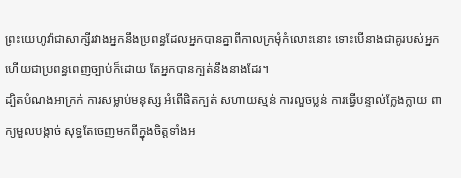ព្រះយេហូវ៉ាជាសាក្សីរវាងអ្នកនឹងប្រពន្ធដែលអ្នកបានគ្នាពីកាលក្រមុំកំលោះនោះ ទោះបើនាងជាគូរបស់អ្នក ហើយជាប្រពន្ធពេញច្បាប់ក៏ដោយ តែអ្នកបានក្បត់នឹងនាងដែរ។
ដ្បិតបំណងអាក្រក់ ការសម្លាប់មនុស្ស អំពើផិតក្បត់ សហាយស្មន់ ការលួចប្លន់ ការធ្វើបន្ទាល់ក្លែងក្លាយ ពាក្យមួលបង្កាច់ សុទ្ធតែចេញមកពីក្នុងចិត្តទាំងអ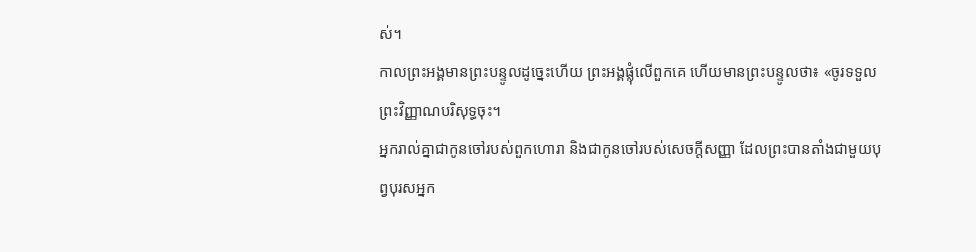ស់។
កាលព្រះអង្គមានព្រះបន្ទូលដូច្នេះហើយ ព្រះអង្គផ្លុំលើពួកគេ ហើយមានព្រះបន្ទូលថា៖ «ចូរទទួលព្រះវិញ្ញាណបរិសុទ្ធចុះ។
អ្នករាល់គ្នាជាកូនចៅរបស់ពួកហោរា និងជាកូនចៅរបស់សេចក្ដីសញ្ញា ដែលព្រះបានតាំងជាមួយបុព្វបុរសអ្នក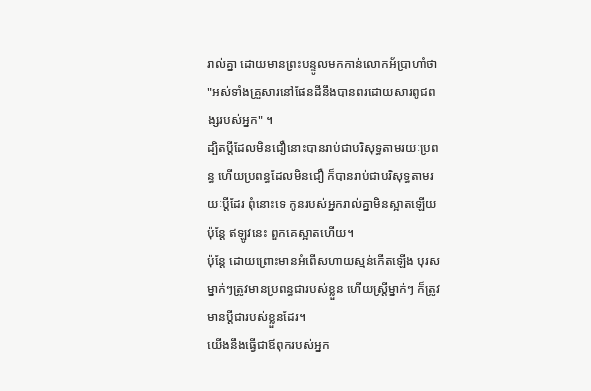រាល់គ្នា ដោយមានព្រះបន្ទូលមកកាន់លោកអ័ប្រាហាំថា "អស់ទាំងគ្រួសារនៅផែនដីនឹងបានពរដោយសារពូជពង្សរបស់អ្នក" ។
ដ្បិតប្តីដែលមិនជឿនោះបានរាប់ជាបរិសុទ្ធតាមរយៈប្រពន្ធ ហើយប្រពន្ធដែលមិនជឿ ក៏បានរាប់ជាបរិសុទ្ធតាមរយៈប្តីដែរ ពុំនោះទេ កូនរបស់អ្នករាល់គ្នាមិនស្អាតឡើយ ប៉ុន្តែ ឥឡូវនេះ ពួកគេស្អាតហើយ។
ប៉ុន្ដែ ដោយព្រោះមានអំពើសហាយស្មន់កើតឡើង បុរសម្នាក់ៗត្រូវមានប្រពន្ធជារបស់ខ្លួន ហើយស្រី្តម្នាក់ៗ ក៏ត្រូវមានប្តីជារបស់ខ្លួនដែរ។
យើងនឹងធ្វើជាឪពុករបស់អ្នក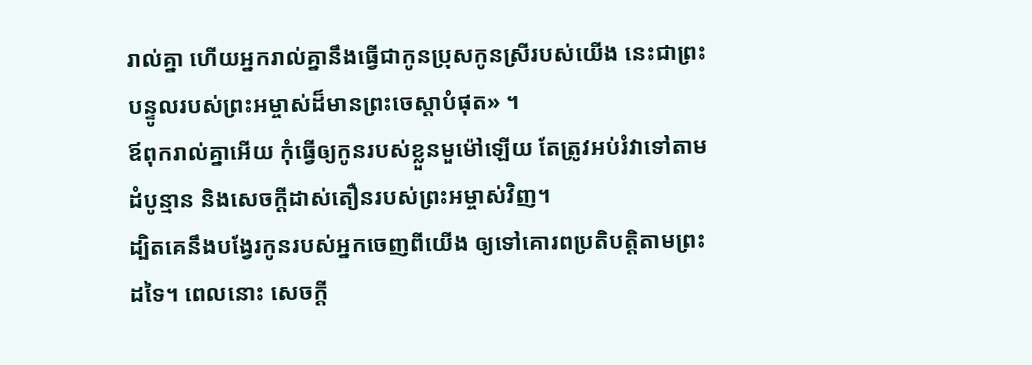រាល់គ្នា ហើយអ្នករាល់គ្នានឹងធ្វើជាកូនប្រុសកូនស្រីរបស់យើង នេះជាព្រះបន្ទូលរបស់ព្រះអម្ចាស់ដ៏មានព្រះចេស្តាបំផុត» ។
ឪពុករាល់គ្នាអើយ កុំធ្វើឲ្យកូនរបស់ខ្លួនមួម៉ៅឡើយ តែត្រូវអប់រំវាទៅតាមដំបូន្មាន និងសេចក្តីដាស់តឿនរបស់ព្រះអម្ចាស់វិញ។
ដ្បិតគេនឹងបង្វែរកូនរបស់អ្នកចេញពីយើង ឲ្យទៅគោរពប្រតិបត្តិតាមព្រះដទៃ។ ពេលនោះ សេចក្ដី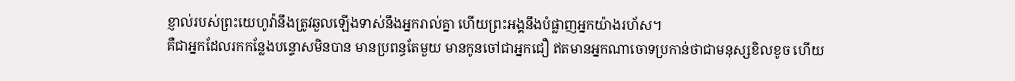ខ្ញាល់របស់ព្រះយេហូវ៉ានឹងត្រូវឆួលឡើងទាស់នឹងអ្នករាល់គ្នា ហើយព្រះអង្គនឹងបំផ្លាញអ្នកយ៉ាងរហ័ស។
គឺជាអ្នកដែលរកកន្លែងបន្ទោសមិនបាន មានប្រពន្ធតែមួយ មានកូនចៅជាអ្នកជឿ ឥតមានអ្នកណាចោទប្រកាន់ថាជាមនុស្សខិលខូច ហើយ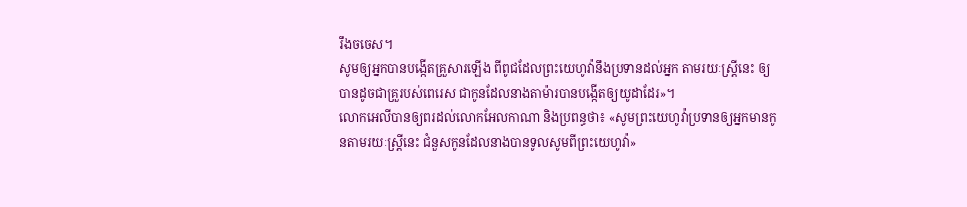រឹងចចេស។
សូមឲ្យអ្នកបានបង្កើតគ្រួសារឡើង ពីពូជដែលព្រះយេហូវ៉ានឹងប្រទានដល់អ្នក តាមរយៈស្ត្រីនេះ ឲ្យបានដូចជាគ្រួរបស់ពេរេស ជាកូនដែលនាងតាម៉ារបានបង្កើតឲ្យយូដាដែរ»។
លោកអេលីបានឲ្យពរដល់លោកអែលកាណា និងប្រពន្ធថា៖ «សូមព្រះយេហូវ៉ាប្រទានឲ្យអ្នកមានកូនតាមរយៈស្រ្តីនេះ ជំនួសកូនដែលនាងបានទូលសូមពីព្រះយេហូវ៉ា»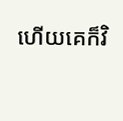ហើយគេក៏វិ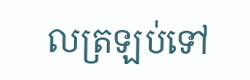លត្រឡប់ទៅ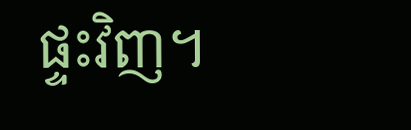ផ្ទះវិញ។